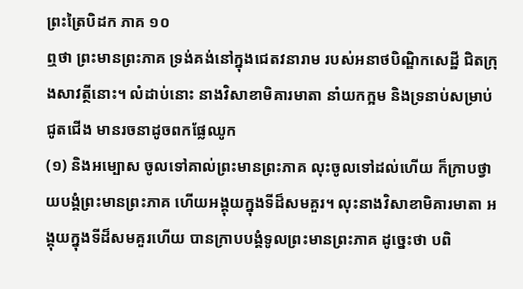ព្រះត្រៃបិដក ភាគ ១០
ឮថា ព្រះមានព្រះភាគ ទ្រង់គង់នៅក្នុងជេតវនារាម របស់អនាថបិណ្ឌិកសេដ្ឋី ជិតក្រុងសាវត្ថីនោះ។ លំដាប់នោះ នាងវិសាខាមិគារមាតា នាំយកក្អម និងទ្រនាប់សម្រាប់ជូតជើង មានរចនាដូចពកផ្លែឈូក
(១) និងអម្បោស ចូលទៅគាល់ព្រះមានព្រះភាគ លុះចូលទៅដល់ហើយ ក៏ក្រាបថ្វាយបង្គំព្រះមានព្រះភាគ ហើយអង្គុយក្នុងទីដ៏សមគួរ។ លុះនាងវិសាខាមិគារមាតា អង្គុយក្នុងទីដ៏សមគួរហើយ បានក្រាបបង្គំទូលព្រះមានព្រះភាគ ដូច្នេះថា បពិ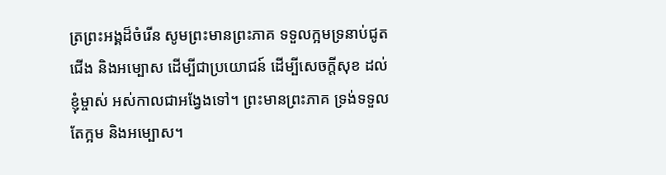ត្រព្រះអង្គដ៏ចំរើន សូមព្រះមានព្រះភាគ ទទួលក្អមទ្រនាប់ជូតជើង និងអម្បោស ដើម្បីជាប្រយោជន៍ ដើម្បីសេចក្តីសុខ ដល់ខ្ញុំម្ចាស់ អស់កាលជាអង្វែងទៅ។ ព្រះមានព្រះភាគ ទ្រង់ទទួលតែក្អម និងអម្បោស។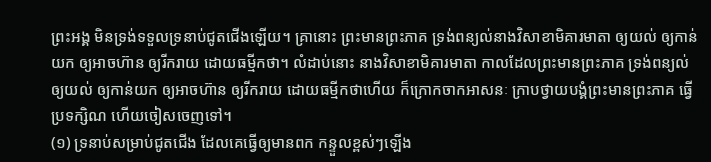ព្រះអង្គ មិនទ្រង់ទទួលទ្រនាប់ជូតជើងឡើយ។ គ្រានោះ ព្រះមានព្រះភាគ ទ្រង់ពន្យល់នាងវិសាខាមិគារមាតា ឲ្យយល់ ឲ្យកាន់យក ឲ្យអាចហ៊ាន ឲ្យរីករាយ ដោយធម្មីកថា។ លំដាប់នោះ នាងវិសាខាមិគារមាតា កាលដែលព្រះមានព្រះភាគ ទ្រង់ពន្យល់ឲ្យយល់ ឲ្យកាន់យក ឲ្យអាចហ៊ាន ឲ្យរីករាយ ដោយធម្មីកថាហើយ ក៏ក្រោកចាកអាសនៈ ក្រាបថ្វាយបង្គំព្រះមានព្រះភាគ ធ្វើប្រទក្សិណ ហើយចៀសចេញទៅ។
(១) ទ្រនាប់សម្រាប់ជូតជើង ដែលគេធ្វើឲ្យមានពក កន្ទួលខ្ពស់ៗឡើង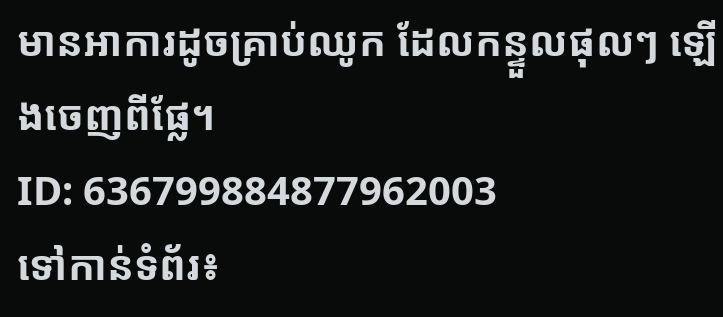មានអាការដូចគ្រាប់ឈូក ដែលកន្ទួលផុលៗ ឡើងចេញពីផ្លែ។
ID: 636799884877962003
ទៅកាន់ទំព័រ៖